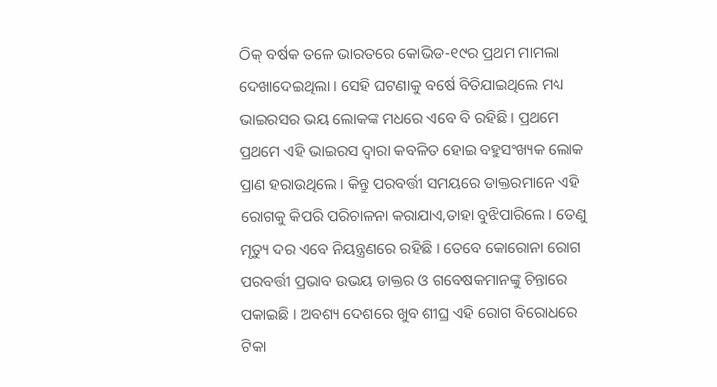ଠିକ୍ ବର୍ଷକ ତଳେ ଭାରତରେ କୋଭିଡ-୧୯ର ପ୍ରଥମ ମାମଲା ଦେଖାଦେଇଥିଲା । ସେହି ଘଟଣାକୁ ବର୍ଷେ ବିତିଯାଇଥିଲେ ମଧ୍ୟ ଭାଇରସର ଭୟ ଲୋକଙ୍କ ମଧରେ ଏବେ ବି ରହିଛି । ପ୍ରଥମେ ପ୍ରଥମେ ଏହି ଭାଇରସ ଦ୍ୱାରା କବଳିତ ହୋଇ ବହୁସଂଖ୍ୟକ ଲୋକ ପ୍ରାଣ ହରାଉଥିଲେ । କିନ୍ତୁ ପରବର୍ତ୍ତୀ ସମୟରେ ଡାକ୍ତରମାନେ ଏହି ରୋଗକୁ କିପରି ପରିଚାଳନା କରାଯାଏ,ତାହା ବୁଝିପାରିଲେ । ତେଣୁ ମୃତ୍ୟୁ ଦର ଏବେ ନିୟନ୍ତ୍ରଣରେ ରହିଛି । ତେବେ କୋରୋନା ରୋଗ ପରବର୍ତ୍ତୀ ପ୍ରଭାବ ଉଭୟ ଡାକ୍ତର ଓ ଗବେଷକମାନଙ୍କୁ ଚିନ୍ତାରେ ପକାଇଛି । ଅବଶ୍ୟ ଦେଶରେ ଖୁବ ଶୀଘ୍ର ଏହି ରୋଗ ବିରୋଧରେ ଟିକା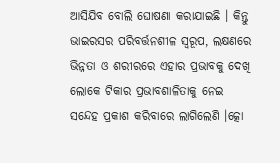ଆସିଯିବ ବୋଲି ଘୋଷଣା କରାଯାଇଛି । କିନ୍ତୁ ଭାଇରସର ପରିବର୍ତ୍ତନଶୀଳ ସ୍ୱରୂପ, ଲକ୍ଷଣରେ ଭିନ୍ନତା ଓ ଶରୀରରେ ଏହାର ପ୍ରଭାବକୁ ଦେଖି ଲୋକେ ଟିକାର ପ୍ରଭାବଶାଳିତାକୁ ନେଇ ସନ୍ଦେହ ପ୍ରକାଶ କରିବାରେ ଲାଗିଲେଣି ।ତ୍କୋ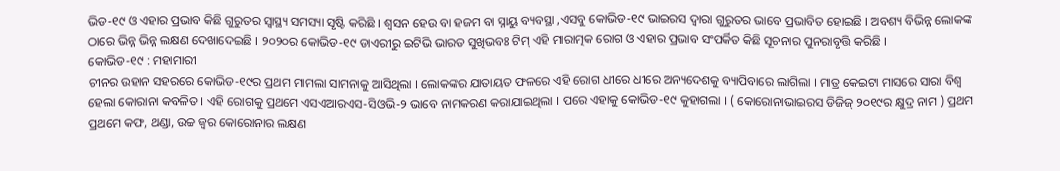ଭିଡ-୧୯ ଓ ଏହାର ପ୍ରଭାବ କିଛି ଗୁରୁତର ସ୍ୱାସ୍ଥ୍ୟ ସମସ୍ୟା ସୃଷ୍ଟି କରିଛି । ଶ୍ୱସନ ହେଉ ବା ହଜମ ବା ସ୍ନାୟୁ ବ୍ୟବସ୍ଥା ,ଏସବୁ କୋଭିଡ-୧୯ ଭାଇରସ ଦ୍ୱାରା ଗୁରୁତର ଭାବେ ପ୍ରଭାବିତ ହୋଇଛି । ଅବଶ୍ୟ ବିଭିନ୍ନ ଲୋକଙ୍କ ଠାରେ ଭିନ୍ନ ଭିନ୍ନ ଲକ୍ଷଣ ଦେଖାଦେଇଛି । ୨୦୨୦ର କୋଭିଡ-୧୯ ଡାଏରୀରୁ ଇଟିଭି ଭାରତ ସୁଖିଭବଃ ଟିମ୍ ଏହି ମାରାତ୍ମକ ରୋଗ ଓ ଏହାର ପ୍ରଭାବ ସଂପର୍କିତ କିଛି ସୂଚନାର ପୁନରାବୃତ୍ତି କରିଛି ।
କୋଭିଡ-୧୯ : ମହାମାରୀ
ଚୀନର ଉହାନ ସହରରେ କୋଭିଡ-୧୯ର ପ୍ରଥମ ମାମଲା ସାମନାକୁ ଆସିଥିଲା । ଲୋକଙ୍କର ଯାତାୟତ ଫଳରେ ଏହି ରୋଗ ଧୀରେ ଧୀରେ ଅନ୍ୟଦେଶକୁ ବ୍ୟାପିବାରେ ଲାଗିଲା । ମାତ୍ର କେଇଟା ମାସରେ ସାରା ବିଶ୍ୱ ହେଲା କୋରାନା କବଳିତ । ଏହି ରୋଗକୁ ପ୍ରଥମେ ଏସଏଆରଏସ-ସିଓଭି-୨ ଭାବେ ନାମକରଣ କରାଯାଇଥିଲା । ପରେ ଏହାକୁ କୋଭିଡ-୧୯ କୁହାଗଲା । ( କୋରୋନାଭାଇରସ ଡିଜିଜ୍ ୨୦୧୯ର କ୍ଷୁଦ୍ର ନାମ ) ପ୍ରଥମ ପ୍ରଥମେ କଫ, ଥଣ୍ଡା, ଉଚ୍ଚ ଜ୍ୱର କୋରୋନାର ଲକ୍ଷଣ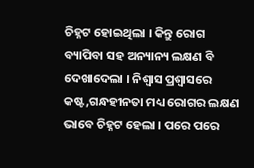ଚିହ୍ନଟ ହୋଇଥିଲା । କିନ୍ତୁ ରୋଗ ବ୍ୟାପିବା ସହ ଅନ୍ୟାନ୍ୟ ଲକ୍ଷଣ ବି ଦେଖାଦେଲା । ନିଶ୍ୱାସ ପ୍ରଶ୍ୱାସରେ କଷ୍ଟ,ଗନ୍ଧହୀନତା ମଧ୍ୟ ରୋଗର ଲକ୍ଷଣ ଭାବେ ଚିହ୍ନଟ ହେଲା । ପରେ ପରେ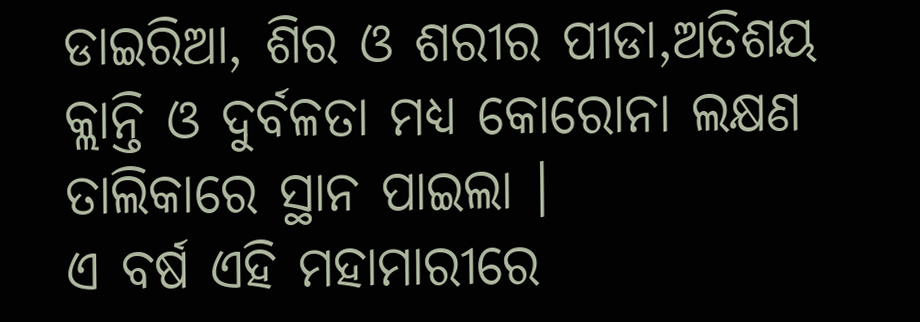ଡାଇରିଆ, ଶିର ଓ ଶରୀର ପୀଡା,ଅତିଶୟ କ୍ଲାନ୍ତି ଓ ଦୁର୍ବଳତା ମଧ୍ୟ କୋରୋନା ଲକ୍ଷଣ ତାଲିକାରେ ସ୍ଥାନ ପାଇଲା ।
ଏ ବର୍ଷ ଏହି ମହାମାରୀରେ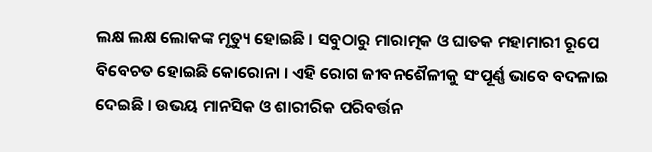ଲକ୍ଷ ଲକ୍ଷ ଲୋକଙ୍କ ମୃତ୍ୟୁ ହୋଇଛି । ସବୁଠାରୁ ମାରାତ୍ମକ ଓ ଘାତକ ମହାମାରୀ ରୂପେ ବିବେଚତ ହୋଇଛି କୋରୋନା । ଏହି ରୋଗ ଜୀବନଶୈଳୀକୁ ସଂପୂର୍ଣ୍ଣ ଭାବେ ବଦଳାଇ ଦେଇଛି । ଉଭୟ ମାନସିକ ଓ ଶାରୀରିକ ପରିବର୍ତ୍ତନ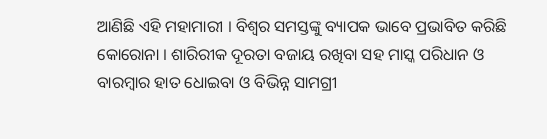ଆଣିଛି ଏହି ମହାମାରୀ । ବିଶ୍ୱର ସମସ୍ତଙ୍କୁ ବ୍ୟାପକ ଭାବେ ପ୍ରଭାବିତ କରିଛି କୋରୋନା । ଶାରିରୀକ ଦୂରତା ବଜାୟ ରଖିବା ସହ ମାସ୍କ ପରିଧାନ ଓ ବାରମ୍ବାର ହାତ ଧୋଇବା ଓ ବିଭିନ୍ନ ସାମଗ୍ରୀ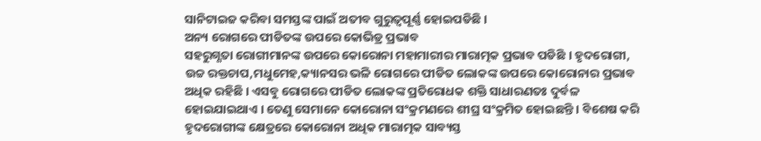ସାନିଟାଇଜ କରିବା ସମସ୍ତଙ୍କ ପାଇଁ ଅତୀବ ଗୁରୁତ୍ୱପୂର୍ଣ୍ଣ ହୋଇପଡିଛି ।
ଅନ୍ୟ ରୋଗରେ ପୀଡିତଙ୍କ ଉପରେ କୋଭିଡ୍ର ପ୍ରଭାବ
ସହରୁଗ୍ଣତା ରୋଗୀମାନଙ୍କ ଉପରେ କୋରୋନା ମହାମାରୀର ମାରାତ୍ମକ ପ୍ରଭାବ ପଡିଛି । ହୃଦରୋଗୀ, ଉଚ୍ଚ ରକ୍ତଚାପ,ମଧୁମେହ,କ୍ୟାନସର ଭଳି ରୋଗରେ ପୀଡିତ ଲୋକଙ୍କ ଉପରେ କୋରୋନାର ପ୍ରଭାବ ଅଧିକ ରହିଛି । ଏସବୁ ରୋଗରେ ପୀଡିତ ଲୋକଙ୍କ ପ୍ରତିରୋଧକ ଶକ୍ତି ସାଧାରଣତଃ ଦୁର୍ବଳ ହୋଇଯାଇଥାଏ । ତେଣୁ ସେମାନେ କୋରୋନା ସଂକ୍ରମଣରେ ଶୀଘ୍ର ସଂକ୍ରମିତ ହୋଇଛନ୍ତି । ବିଶେଷ କରି ହୃଦରୋଗୀଙ୍କ କ୍ଷେତ୍ରରେ କୋରୋନା ଅଧିକ ମାରାତ୍ମକ ସାବ୍ୟସ୍ତ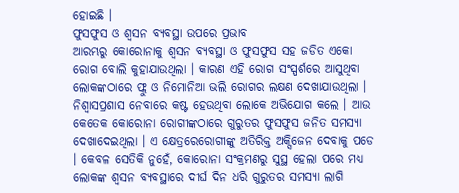ହୋଇଛି ।
ଫୁସଫୁସ ଓ ଶ୍ୱସନ ବ୍ୟବସ୍ଥା ଉପରେ ପ୍ରଭାବ
ଆରମ୍ଭରୁ କୋରୋନାକୁ ଶ୍ୱସନ ବ୍ୟବସ୍ଥା ଓ ଫୁସଫୁସ ସହ ଜଡିତ ଏକୋ ରୋଗ ବୋଲି କୁହାଯାଉଥିଲା । କାରଣ ଏହି ରୋଗ ସଂସ୍ପର୍ଶରେ ଆସୁଥିବା ଲୋକଙ୍କଠାରେ ଫ୍ଲୁ ଓ ନିମୋନିଆ ଭଲି ରୋଗର ଲକ୍ଷଣ ଦେଖାଯାଉଥିଲା । ନିଶ୍ୱାସପ୍ରଶାସ ନେବାରେ କଷ୍ଟ ହେଉଥିବା ଲୋକେ ଅଭିଯୋଗ କଲେ । ଆଉ କେତେକ କୋରୋନା ରୋଗୀଙ୍କଠାରେ ଗୁରୁତର ଫୁସଫୁସ ଜନିତ ସମସ୍ୟା ଦେଖାଦେଇଥିଲା । ଏ କ୍ଷେତ୍ରରେରୋଗୀଙ୍କୁ ଅତିରିକ୍ତ ଅକ୍ସିଜେନ ଦେବାକୁ ପଡେ । କେବଳ ସେତିକି ନୁହେଁ, କୋରୋନା ସଂକ୍ରମଣରୁ ସୁସ୍ଥ ହେଲା ପରେ ମଧ୍ୟ ଲୋକଙ୍କ ଶ୍ୱସନ ବ୍ୟବସ୍ଥାରେ ଦୀର୍ଘ ଦିନ ଧରି ଗୁରୁତର ସମସ୍ୟା ଲାଗି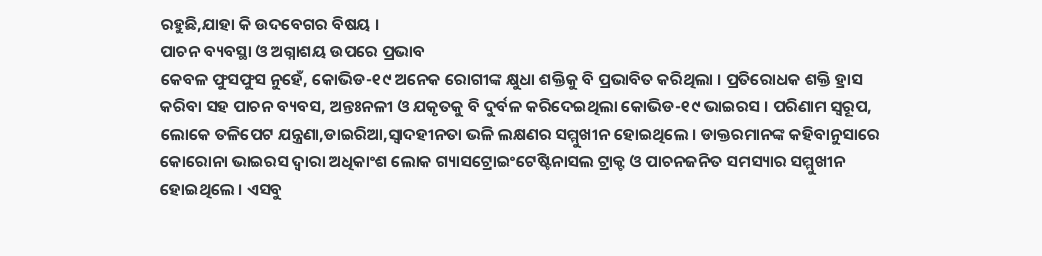ରହୁଛି,ଯାହା କି ଉଦବେଗର ବିଷୟ ।
ପାଚନ ବ୍ୟବସ୍ଥା ଓ ଅଗ୍ନାଶୟ ଉପରେ ପ୍ରଭାବ
କେବଳ ଫୁସଫୁସ ନୁହେଁ, କୋଭିଡ-୧୯ ଅନେକ ରୋଗୀଙ୍କ କ୍ଷୁଧା ଶକ୍ତିକୁ ବି ପ୍ରଭାବିତ କରିଥିଲା । ପ୍ରତିରୋଧକ ଶକ୍ତି ହ୍ରାସ କରିବା ସହ ପାଚନ ବ୍ୟବସ, ଅନ୍ତଃନଳୀ ଓ ଯକୃତକୁ ବି ଦୁର୍ବଳ କରିଦେଇଥିଲା କୋଭିଡ-୧୯ ଭାଇରସ । ପରିଣାମ ସ୍ୱରୂପ, ଲୋକେ ତଳିପେଟ ଯନ୍ତ୍ରଣା,ଡାଇରିଆ,ସ୍ୱାଦହୀନତା ଭଳି ଲକ୍ଷଣର ସମ୍ମୁଖୀନ ହୋଇଥିଲେ । ଡାକ୍ତରମାନଙ୍କ କହିବାନୁସାରେ କୋରୋନା ଭାଇରସ ଦ୍ୱାରା ଅଧିକାଂଶ ଲୋକ ଗ୍ୟାସଟ୍ରୋଇଂଟେଷ୍ଟିନାସଲ ଟ୍ରାକ୍ଟ ଓ ପାଚନଜନିତ ସମସ୍ୟାର ସମ୍ମୁଖୀନ ହୋଇଥିଲେ । ଏସବୁ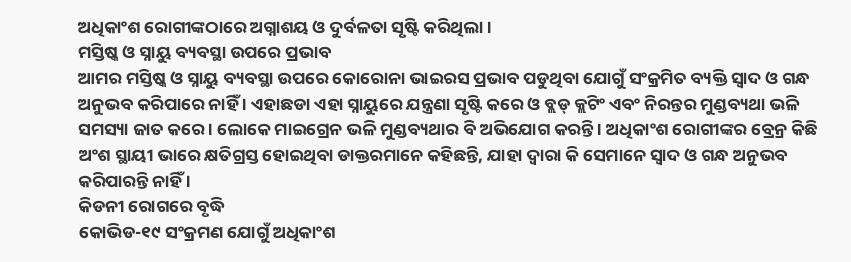ଅଧିକାଂଶ ରୋଗୀଙ୍କଠାରେ ଅଗ୍ନାଶୟ ଓ ଦୁର୍ବଳତା ସୃଷ୍ଟି କରିଥିଲା ।
ମସ୍ତିଷ୍କ ଓ ସ୍ନାୟୁ ବ୍ୟବସ୍ଥା ଉପରେ ପ୍ରଭାବ
ଆମର ମସ୍ତିଷ୍କ ଓ ସ୍ନାୟୁ ବ୍ୟବସ୍ଥା ଉପରେ କୋରୋନା ଭାଇରସ ପ୍ରଭାବ ପଡୁଥିବା ଯୋଗୁଁ ସଂକ୍ରମିତ ବ୍ୟକ୍ତି ସ୍ୱାଦ ଓ ଗନ୍ଧ ଅନୁଭବ କରିପାରେ ନାହିଁ । ଏହାଛଡା ଏହା ସ୍ନାୟୁରେ ଯନ୍ତ୍ରଣା ସୃଷ୍ଟି କରେ ଓ ବ୍ଲଡ୍ କ୍ଲଟିଂ ଏବଂ ନିରନ୍ତର ମୁଣ୍ଡବ୍ୟଥା ଭଳି ସମସ୍ୟା ଜାତ କରେ । ଲୋକେ ମାଇଗ୍ରେନ ଭଳି ମୁଣ୍ଡବ୍ୟଥାର ବି ଅଭିଯୋଗ କରନ୍ତି । ଅଧିକାଂଶ ରୋଗୀଙ୍କର ବ୍ରେନ୍ର କିଛି ଅଂଶ ସ୍ଥାୟୀ ଭାରେ କ୍ଷତିଗ୍ରସ୍ତ ହୋଇଥିବା ଡାକ୍ତରମାନେ କହିଛନ୍ତି, ଯାହା ଦ୍ୱାରା କି ସେମାନେ ସ୍ୱାଦ ଓ ଗନ୍ଧ ଅନୁଭବ କରିପାରନ୍ତି ନାହିଁ ।
କିଡନୀ ରୋଗରେ ବୃଦ୍ଧି
କୋଭିଡ-୧୯ ସଂକ୍ରମଣ ଯୋଗୁଁ ଅଧିକାଂଶ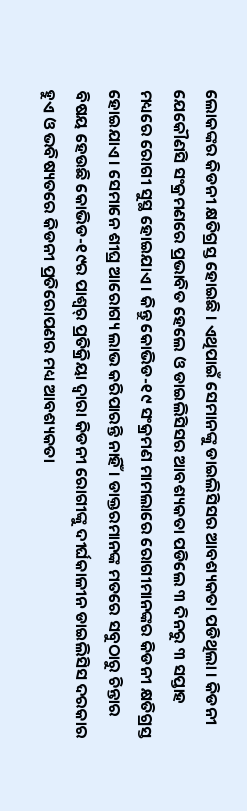ଲୋକଙ୍କର କିଡନୀ କ୍ଷତିଗ୍ରସ୍ତ ହୋଇଛି । ଏଥିପାଇଁ ସେମାନଙ୍କୁ ଡାଇଲିସିସର ଆବଶ୍ୟକତା ପଡିଥିଲା । କିଡନୀ ଯେକୌଣସି ସଂକ୍ରମଣରେ ପ୍ରଭାବିତ ହେଲେ ଓ ଡାଇଲିସିସର ଆବଶ୍ୟକତା ପଡିଲେ ୩ ଦିନରୁ ୩ ସପ୍ତାହ ମଧ୍ୟରେ ରୋଗୀ ସୁସ୍ଥ ହୋଇଯାଏ । କିନ୍ତୁ କୋଭିଡ-୧୯ ସଂକ୍ରମଣ ମାମଲାରେ ରୋଗୀମାନଙ୍କର କିଡନୀ କ୍ଷତିଗ୍ରସ୍ତ ହୋଇଯାଏ । ସେମାନେ ଶୀଘ୍ର ଆରୋଗ୍ୟ ଲାଭ କରିପାରନ୍ତି ନାହିଁ । ଡାକ୍ତରମାନଙ୍କ ମତରେ ସବୁଠାରୁ ଚିନ୍ତାର ବିଷୟ ହେଉଛି କୋଭିଡ-୧୯ର ପାଶ୍ୱର୍ ପ୍ରତିକ୍ରିୟା ଦ୍ୱାରା କିଡନୀ ରୋଗୀଙ୍କୁ ଦୀର୍ଘକାଳୀନ ଡାଇଲିସିସ ଦରକାର ହୁଏ ଓ ଭବିଷ୍ୟତରେ କିଡନୀ ପ୍ରତିରୋପଣର ମଧ୍ୟ ଆବଶ୍ୟକତା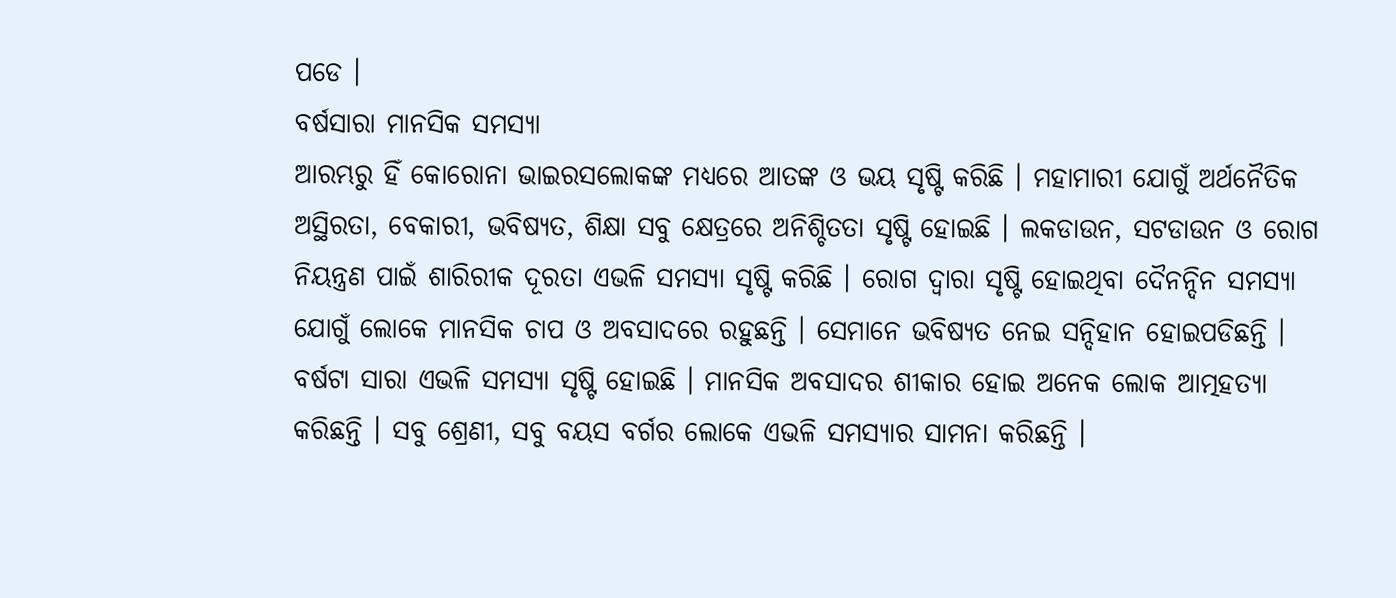ପଡେ ।
ବର୍ଷସାରା ମାନସିକ ସମସ୍ୟା
ଆରମ୍ଭରୁ ହିଁ କୋରୋନା ଭାଇରସଲୋକଙ୍କ ମଧ୍ୟରେ ଆତଙ୍କ ଓ ଭୟ ସୃଷ୍ଟି କରିଛି । ମହାମାରୀ ଯୋଗୁଁ ଅର୍ଥନୈତିକ ଅସ୍ଥିରତା, ବେକାରୀ, ଭବିଷ୍ୟତ, ଶିକ୍ଷା ସବୁ କ୍ଷେତ୍ରରେ ଅନିଶ୍ଚିତତା ସୃଷ୍ଟି ହୋଇଛି । ଲକଡାଉନ, ସଟଡାଉନ ଓ ରୋଗ ନିୟନ୍ତ୍ରଣ ପାଇଁ ଶାରିରୀକ ଦୂରତା ଏଭଳି ସମସ୍ୟା ସୃଷ୍ଟି କରିଛି । ରୋଗ ଦ୍ୱାରା ସୃଷ୍ଟି ହୋଇଥିବା ଦୈନନ୍ଦିନ ସମସ୍ୟା ଯୋଗୁଁ ଲୋକେ ମାନସିକ ଚାପ ଓ ଅବସାଦରେ ରହୁଛନ୍ତି । ସେମାନେ ଭବିଷ୍ୟତ ନେଇ ସନ୍ଦିହାନ ହୋଇପଡିଛନ୍ତି । ବର୍ଷଟା ସାରା ଏଭଳି ସମସ୍ୟା ସୃଷ୍ଟି ହୋଇଛି । ମାନସିକ ଅବସାଦର ଶୀକାର ହୋଇ ଅନେକ ଲୋକ ଆତ୍ମହତ୍ୟା କରିଛନ୍ତି । ସବୁ ଶ୍ରେଣୀ, ସବୁ ବୟସ ବର୍ଗର ଲୋକେ ଏଭଳି ସମସ୍ୟାର ସାମନା କରିଛନ୍ତି ।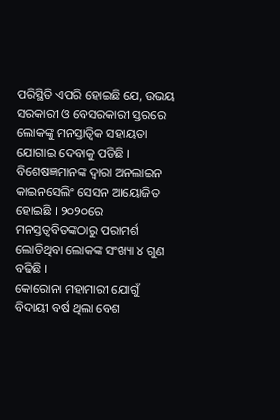ପରିସ୍ଥିତି ଏପରି ହୋଇଛି ଯେ, ଉଭୟ ସରକାରୀ ଓ ବେସରକାରୀ ସ୍ତରରେ ଲୋକଙ୍କୁ ମନସ୍ତାତ୍ୱିକ ସହାୟତା ଯୋଗାଇ ଦେବାକୁ ପଡିଛି । ବିଶେଷଜ୍ଞମାନଙ୍କ ଦ୍ୱାରା ଅନଲାଇନ କାଇନସେଲିଂ ସେସନ ଆୟୋଜିତ ହୋଇଛି । ୨୦୨୦ରେ ମନସ୍ତତ୍ୱବିତଙ୍କଠାରୁ ପରାମର୍ଶ ଲୋଡିଥିବା ଲୋକଙ୍କ ସଂଖ୍ୟା ୪ ଗୁଣ ବଢିଛି ।
କୋରୋନା ମହାମାରୀ ଯୋଗୁଁ ବିଦାୟୀ ବର୍ଷ ଥିଲା ବେଶ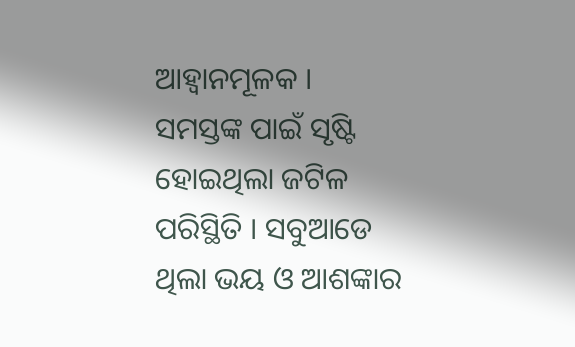ଆହ୍ୱାନମୂଳକ । ସମସ୍ତଙ୍କ ପାଇଁ ସୃଷ୍ଟି ହୋଇଥିଲା ଜଟିଳ ପରିସ୍ଥିତି । ସବୁଆଡେ ଥିଲା ଭୟ ଓ ଆଶଙ୍କାର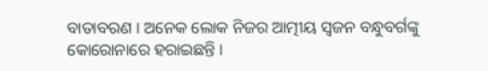ବାତାବରଣ । ଅନେକ ଲୋକ ନିଜର ଆତ୍ମୀୟ ସ୍ୱଜନ ବନ୍ଧୁବର୍ଗଙ୍କୁ କୋରୋନାରେ ହରାଇଛନ୍ତି ।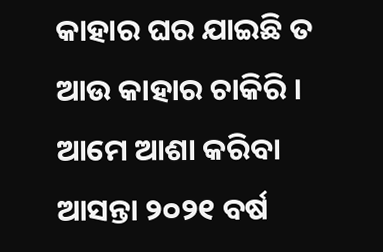କାହାର ଘର ଯାଇଛି ତ ଆଉ କାହାର ଚାକିରି । ଆମେ ଆଶା କରିବା ଆସନ୍ତା ୨୦୨୧ ବର୍ଷ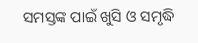ସମସ୍ତଙ୍କ ପାଇଁ ଖୁସି ଓ ସମୃଦ୍ଧି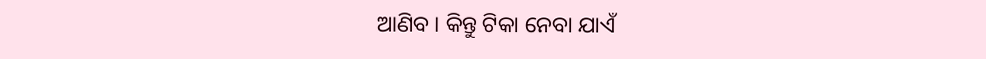ଆଣିବ । କିନ୍ତୁ ଟିକା ନେବା ଯାଏଁ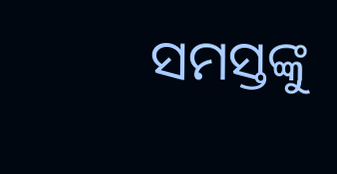ସମସ୍ତଙ୍କୁ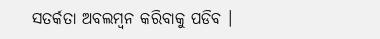ସତର୍କତା ଅବଲମ୍ବନ କରିବାକୁ ପଡିବ ।